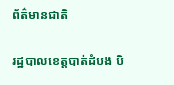ព័ត៌មានជាតិ

រដ្ឋបាលខេត្តបាត់ដំបង បិ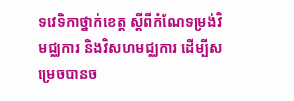ទវេទិកាថ្នាក់ខេត្ត ស្តីពីកំណែទម្រង់វិមជ្ឈការ និងវិសហមជ្ឈការ ដើម្បីសម្រេចបានច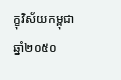ក្ខុវិស័យកម្ពុជា ឆ្នាំ២០៥០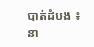បាត់ដំបង ៖ នា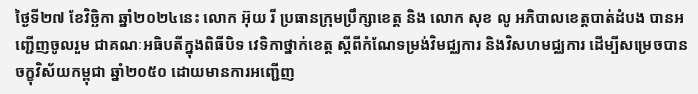ថ្ងៃទី២៧ ខែវិច្ឆិកា ឆ្នាំ២០២៤នេះ លោក អ៊ុយ រី ប្រធានក្រុមប្រឹក្សាខេត្ត និង លោក សុខ លូ អភិបាលខេត្តបាត់ដំបង បានអញ្ជើញចូលរួម ជាគណៈអធិបតីក្នុងពិធីបិទ វេទិកាថ្នាក់ខេត្ត ស្តីពីកំណែទម្រង់វិមជ្ឈការ និងវិសហមជ្ឈការ ដើម្បីសម្រេចបានចក្ខុវិស័យកម្ពុជា ឆ្នាំ២០៥០ ដោយមានការអញ្ជើញ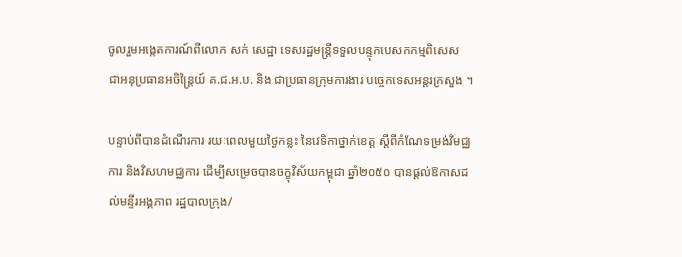ចូលរួមអង្កេតការណ៍ពីលោក សក់ សេដ្ឋា ទេសរដ្ឋមន្ត្រីទទួលបន្ទុកបេសកកម្មពិសេស ជាអនុប្រធានអចិន្ត្រៃយ៍ គ.ជ.អ.ប. និង ជាប្រធានក្រុមការងារ បច្ចេកទេសអន្តរក្រសួង ។

បន្ទាប់ពីបានដំណើរការ រយៈពេលមួយថ្ងៃកន្លះ នៃវេទិកាថ្នាក់ខេត្ត ស្តីពីកំណែទម្រង់វិមជ្ឈការ និងវិសហមជ្ឈការ ដើម្បីសម្រេចបានចក្ខុវិស័យកម្ពុជា ឆ្នាំ២០៥០ បានផ្ដល់ឱកាសដល់មន្ទីរអង្គភាព រដ្ឋបាលក្រុង/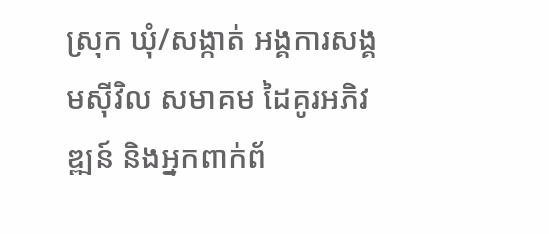ស្រុក ឃុំ/សង្កាត់ អង្គការសង្គមស៊ីវិល សមាគម ដៃគូរអភិវឌ្ឍន៍ និងអ្នកពាក់ព័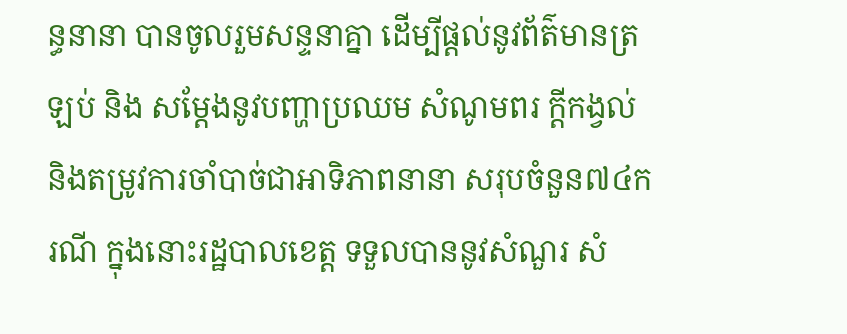ន្ធនានា បានចូលរួមសន្ទនាគ្នា ដើម្បីផ្ដល់នូវព័ត៌មានត្រឡប់ និង សម្ដែងនូវបញ្ហាប្រឈម សំណូមពរ ក្ដីកង្វល់ និងតម្រូវការចាំបាច់ជាអាទិភាពនានា សរុបចំនួន៧៤ករណី ក្នុងនោះរដ្ឋបាលខេត្ត ទទួលបាននូវសំណួរ សំ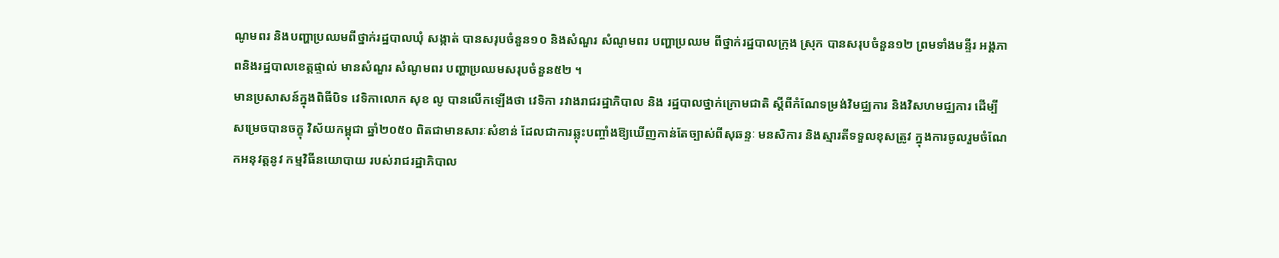ណូមពរ និងបញ្ហាប្រឈមពីថ្នាក់រដ្ឋបាលឃុំ សង្កាត់ បានសរុបចំនួន១០ និងសំណួរ សំណូមពរ បញ្ហាប្រឈម ពីថ្នាក់រដ្ឋបាលក្រុង ស្រុក បានសរុបចំនួន១២ ព្រមទាំងមន្ទីរ អង្គភាពនិងរដ្ឋបាលខេត្តផ្ទាល់ មានសំណួរ សំណូមពរ បញ្ហាប្រឈមសរុបចំនួន៥២ ។
មានប្រសាសន៍ក្នុងពិធីបិទ វេទិកាលោក សុខ លូ បានលើកឡើងថា វេទិកា រវាងរាជរដ្ឋាភិបាល និង រដ្ឋបាលថ្នាក់ក្រោមជាតិ ស្តីពីកំណែទម្រង់វិមជ្ឈការ និងវិសហមជ្ឈការ ដើម្បីសម្រេចបានចក្ខុ វិស័យកម្ពុជា ឆ្នាំ២០៥០ ពិតជាមានសារៈសំខាន់ ដែលជាការឆ្លុះបញ្ចាំងឱ្យឃើញកាន់តែច្បាស់ពីសុឆន្ទៈ មនសិការ និងស្មារតីទទួលខុសត្រូវ ក្នុងការចូលរួមចំណែកអនុវត្តនូវ កម្មវិធីនយោបាយ របស់រាជរដ្ឋាភិបាល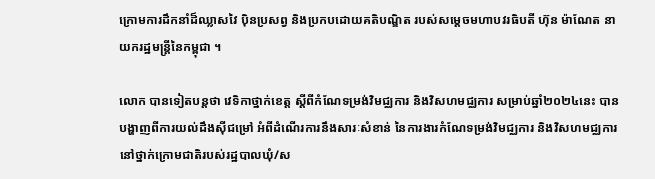ក្រោមការដឹកនាំដ៏ឈ្លាសវៃ ប៉ិនប្រសព្វ និងប្រកបដោយគតិបណ្ឌិត របស់សម្ដេចមហាបវរធិបតី ហ៊ុន ម៉ាណែត នាយករដ្ឋមន្ត្រីនៃកម្ពុជា ។

លោក បានទៀតបន្តថា វេទិកាថ្នាក់ខេត្ត ស្តីពីកំណែទម្រង់វិមជ្ឈការ និងវិសហមជ្ឈការ សម្រាប់ឆ្នាំ២០២៤នេះ បានបង្ហាញពីការយល់ដឹងស៊ីជម្រៅ អំពីដំណើរការនឹងសារៈសំខាន់ នៃការងារកំណែទម្រង់វិមជ្ឈការ និងវិសហមជ្ឈការ នៅថ្នាក់ក្រោមជាតិរបស់រដ្ឋបាលឃុំ/ស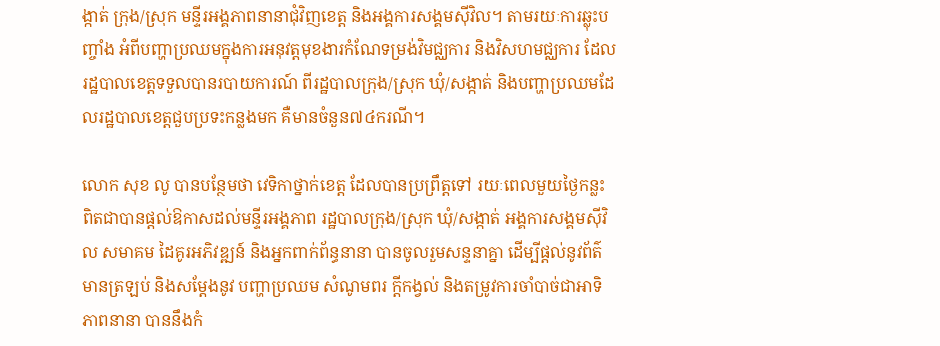ង្កាត់ ក្រុង/ស្រុក មន្ទីរអង្គភាពនានាជុំវិញខេត្ត និងអង្គការសង្គមស៊ីវិល។ តាមរយៈការឆ្លុះបញ្ចាំង អំពីបញ្ហាប្រឈមក្នុងការអនុវត្តមុខងារកំណែទម្រង់វិមជ្ឈការ និងវិសហមជ្ឈការ ដែលរដ្ឋបាលខេត្តទទួលបានរបាយការណ៍ ពីរដ្ឋបាលក្រុង/ស្រុក ឃុំ/សង្កាត់ និងបញ្ហាប្រឈមដែលរដ្ឋបាលខេត្តជួបប្រទះកន្លងមក គឺមានចំនួន៧៤ករណី។

លោក សុខ លូ បានបន្ថែមថា វេទិកាថ្នាក់ខេត្ត ដែលបានប្រព្រឹត្តទៅ រយៈពេលមួយថ្ងៃកន្លះ ពិតជាបានផ្ដល់ឱកាសដល់មន្ទីរអង្គភាព រដ្ឋបាលក្រុង/ស្រុក ឃុំ/សង្កាត់ អង្គការសង្គមស៊ីវិល សមាគម ដៃគូរអភិវឌ្ឍន៍ និងអ្នកពាក់ព័ន្ធនានា បានចូលរួមសន្ទនាគ្នា ដើម្បីផ្ដល់នូវព័ត៌មានត្រឡប់ និងសម្ដែងនូវ បញ្ហាប្រឈម សំណូមពរ ក្ដីកង្វល់ និងតម្រូវការចាំបាច់ជាអាទិភាពនានា បាននឹងកំ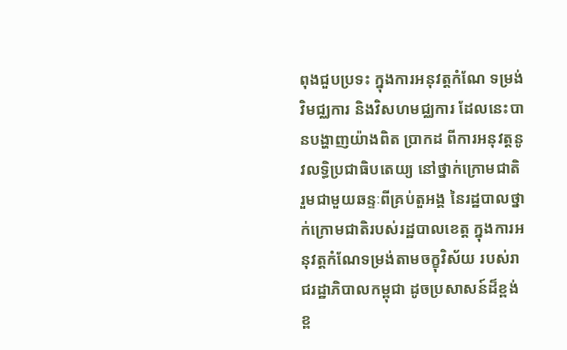ពុងជួបប្រទះ ក្នុងការអនុវត្តកំណែ ទម្រង់វិមជ្ឈការ និងវិសហមជ្ឈការ ដែលនេះបានបង្ហាញយ៉ាងពិត ប្រាកដ ពីការអនុវត្តនូវលទ្ធិប្រជាធិបតេយ្យ នៅថ្នាក់ក្រោមជាតិ រួមជាមួយឆន្ទៈពីគ្រប់តួអង្គ នៃរដ្ឋបាលថ្នាក់ក្រោមជាតិរបស់រដ្ឋបាលខេត្ត ក្នុងការអនុវត្តកំណែទម្រង់តាមចក្ខុវិស័យ របស់រាជរដ្ឋាភិបាលកម្ពុជា ដូចប្រសាសន៍ដ៏ខ្ពង់ខ្ព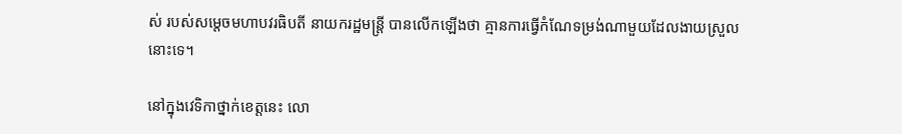ស់ របស់សម្តេចមហាបវរធិបតី នាយករដ្ឋមន្រ្តី បានលើកឡើងថា គ្មានការធ្វើកំណែទម្រង់ណាមួយដែលងាយស្រួលនោះទេ។

នៅក្នុងវេទិកាថ្នាក់ខេត្តនេះ លោ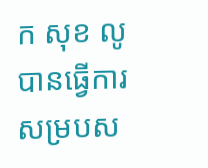ក សុខ លូ បានធ្វើការសម្របស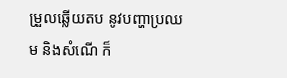ម្រួលឆ្លើយតប នូវបញ្ហាប្រឈម និងសំណើ ក៏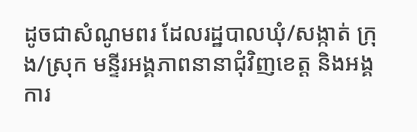ដូចជាសំណូមពរ ដែលរដ្ឋបាលឃុំ/សង្កាត់ ក្រុង/ស្រុក មន្ទីរអង្គភាពនានាជុំវិញខេត្ត និងអង្គការ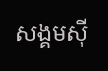សង្គមស៊ី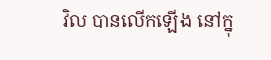វិល បានលើកឡើង នៅក្នុ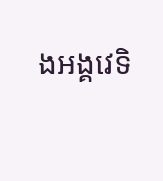ងអង្គវេទិ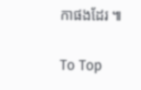កាផងដែរ ៕

To Top